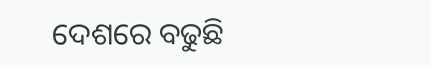ଦେଶରେ ବଢୁଛି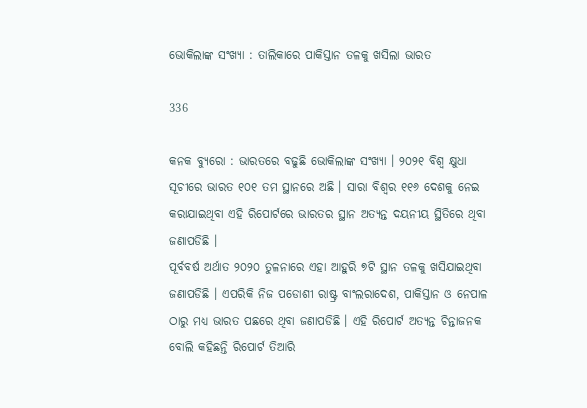ଭୋକିଲାଙ୍କ ସଂଖ୍ୟା : ତାଲିକାରେ ପାକିସ୍ତାନ ତଳକୁ ଖସିଲା ଭାରତ

336

କନକ ବ୍ୟୁରୋ : ଭାରତରେ ବଢୁଛି ଭୋକିଲାଙ୍କ ସଂଖ୍ୟା । ୨୦୨୧ ବିଶ୍ୱ କ୍ଷୁଧା ସୂଚୀରେ ଭାରତ ୧୦୧ ତମ ସ୍ଥାନରେ ଅଛି । ସାରା ବିଶ୍ୱର ୧୧୬ ଦେଶକୁ ନେଇ କରାଯାଇଥିବା ଏହି ରିପୋର୍ଟରେ ଭାରତର ସ୍ଥାନ ଅତ୍ୟନ୍ତ ଦୟନୀୟ ସ୍ଥିତିରେ ଥିବା ଜଣାପଡିଛି ।
ପୂର୍ବବର୍ଷ ଅର୍ଥାତ ୨୦୨୦ ତୁଳନାରେ ଏହା ଆହୁରି ୭ଟି ସ୍ଥାନ ତଳକୁ ଖସିଯାଇଥିବା ଜଣାପଡିଛି । ଏପରିକି ନିଜ ପଡୋଶୀ ରାଷ୍ଟ୍ର ବାଂଲରାଦେଶ, ପାକିସ୍ତାନ ଓ ନେପାଳ ଠାରୁ ମଧ୍ୟ ଭାରତ ପଛରେ ଥିବା ଜଣାପଡିଛି । ଏହି ରିପୋର୍ଟ ଅତ୍ୟନ୍ତ ଚିନ୍ତାଜନକ ବୋଲି କହିଛନ୍ତି ରିପୋର୍ଟ ତିଆରି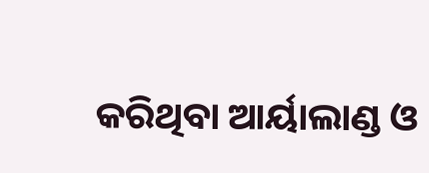କରିଥିବା ଆର୍ୟାଲାଣ୍ଡ ଓ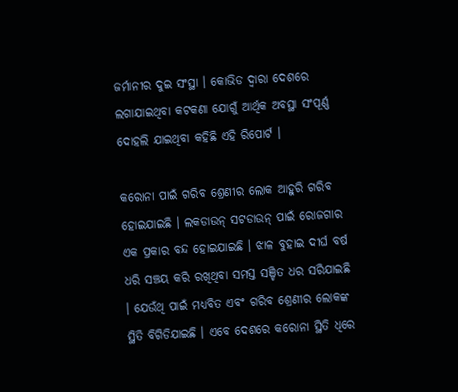ଜର୍ମାନୀର ଦୁଇ ସଂସ୍ଥା । କୋଭିଡ ଦ୍ୱାରା ଦେଶରେ ଲଗାଯାଇଥିବା କଟକଣା ଯୋଗୁଁ ଆର୍ଥିକ ଅବସ୍ଥା ସଂପୂର୍ଣ୍ଣ ଦୋହଲି ଯାଇଥିବା କହିଛି ଏହି ରିପୋର୍ଟ ।

କରୋନା ପାଇଁ ଗରିବ ଶ୍ରେଣୀର ଲୋକ ଆହୁରି ଗରିବ ହୋଇଯାଇଛି । ଲକଡାଉନ୍ ସଟଡାଉନ୍ ପାଇଁ ରୋଜଗାର ଏକ ପ୍ରକାର ବନ୍ଦ ହୋଇଯାଇଛି । ଝାଳ ବୁହାଇ ଦୀର୍ଘ ବର୍ଷ ଧରି ସଞ୍ଚୟ କରି ରଖିଥିବା ସମସ୍ତ ସଞ୍ଚିତ ଧର ସରିଯାଇଛି । ଯେଉଁଥି ପାଇଁ ମଧ୍ୟବିତ ଏବଂ ଗରିବ ଶ୍ରେଣୀର ଲୋକଙ୍କ ସ୍ଥିତି ବିଗିଡିଯାଇଛି । ଏବେ ଦେଶରେ କରୋନା ସ୍ଥିତି ଧିରେ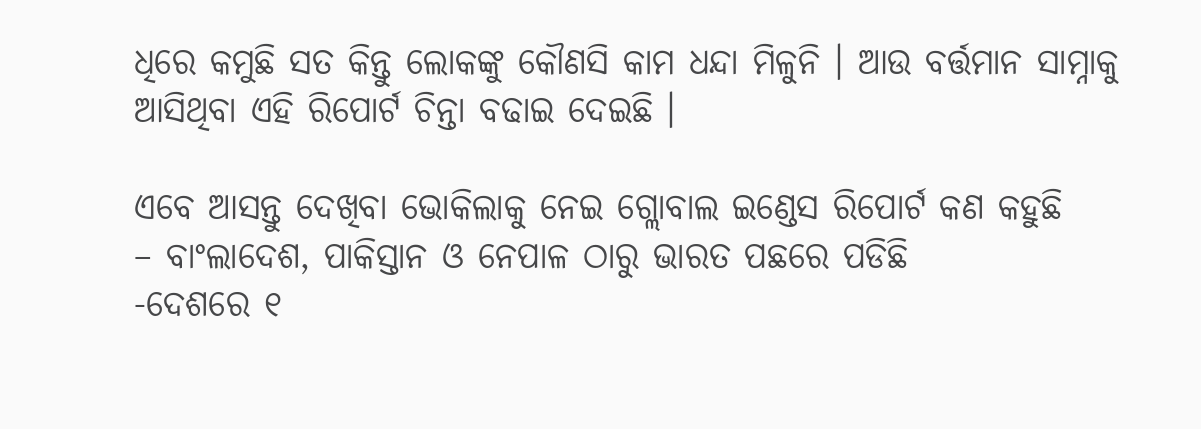ଧିରେ କମୁଛି ସତ କିନ୍ତୁ ଲୋକଙ୍କୁ କୌଣସି କାମ ଧନ୍ଦା ମିଳୁନି । ଆଉ ବର୍ତ୍ତମାନ ସାମ୍ନାକୁ ଆସିଥିବା ଏହି ରିପୋର୍ଟ ଚିନ୍ତା ବଢାଇ ଦେଇଛି ।

ଏବେ ଆସନ୍ତୁ ଦେଖିବା ଭୋକିଲାକୁ ନେଇ ଗ୍ଲୋବାଲ ଇଣ୍ଡେସ ରିପୋର୍ଟ କଣ କହୁଛି
– ବାଂଲାଦେଶ, ପାକିସ୍ତାନ ଓ ନେପାଳ ଠାରୁ ଭାରତ ପଛରେ ପଡିଛି
-ଦେଶରେ ୧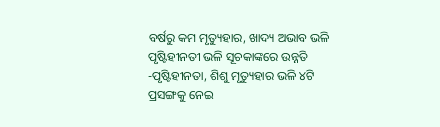ବର୍ଷରୁ କମ ମୃତ୍ୟୁହାର, ଖାଦ୍ୟ ଅଭାବ ଭଳି ପୃଷ୍ଟିହୀନତୀ ଭଳି ସୂଚକାଙ୍କରେ ଉନ୍ନତି
-ପୃଷ୍ଟିହୀନତା, ଶିଶୁ ମୃତ୍ୟୁହାର ଭଳି ୪ଟି ପ୍ରସଙ୍ଗକୁ ନେଇ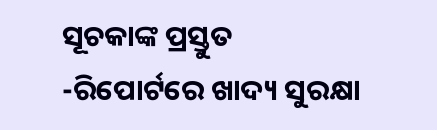ସୂଚକାଙ୍କ ପ୍ରସ୍ତୁତ
-ରିପୋର୍ଟରେ ଖାଦ୍ୟ ସୁରକ୍ଷା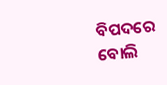ବିପଦରେ ବୋଲି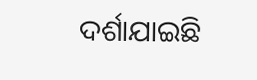ଦର୍ଶାଯାଇଛି